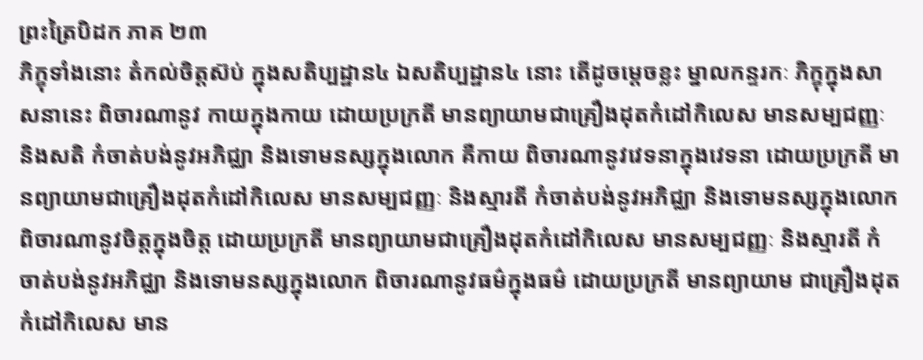ព្រះត្រៃបិដក ភាគ ២៣
ភិក្ខុទាំងនោះ តំកល់ចិត្តស៊ប់ ក្នុងសតិប្បដ្ឋាន៤ ឯសតិប្បដ្ឋាន៤ នោះ តើដូចម្តេចខ្លះ ម្នាលកន្ទរកៈ ភិក្ខុក្នុងសាសនានេះ ពិចារណានូវ កាយក្នុងកាយ ដោយប្រក្រតី មានព្យាយាមជាគ្រឿងដុតកំដៅកិលេស មានសម្បជញ្ញៈ និងសតិ កំចាត់បង់នូវអភិជ្ឈា និងទោមនស្សក្នុងលោក គឺកាយ ពិចារណានូវវេទនាក្នុងវេទនា ដោយប្រក្រតី មានព្យាយាមជាគ្រឿងដុតកំដៅកិលេស មានសម្បជញ្ញៈ និងស្មារតី កំចាត់បង់នូវអភិជ្ឈា និងទោមនស្សក្នុងលោក ពិចារណានូវចិត្តក្នុងចិត្ត ដោយប្រក្រតី មានព្យាយាមជាគ្រឿងដុតកំដៅកិលេស មានសម្បជញ្ញៈ និងស្មារតី កំចាត់បង់នូវអភិជ្ឈា និងទោមនស្សក្នុងលោក ពិចារណានូវធម៌ក្នុងធម៌ ដោយប្រក្រតី មានព្យាយាម ជាគ្រឿងដុតកំដៅកិលេស មាន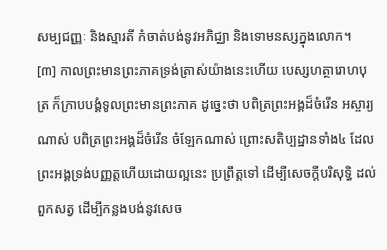សម្បជញ្ញៈ និងស្មារតី កំចាត់បង់នូវអភិជ្ឈា និងទោមនស្សក្នុងលោក។
[៣] កាលព្រះមានព្រះភាគទ្រង់ត្រាស់យ៉ាងនេះហើយ បេស្សហត្ថារោហបុត្រ ក៏ក្រាបបង្គំទូលព្រះមានព្រះភាគ ដូច្នេះថា បពិត្រព្រះអង្គដ៏ចំរើន អស្ចារ្យណាស់ បពិត្រព្រះអង្គដ៏ចំរើន ចំឡែកណាស់ ព្រោះសតិប្បដ្ឋានទាំង៤ ដែលព្រះអង្គទ្រង់បញ្ញត្តហើយដោយល្អនេះ ប្រព្រឹត្តទៅ ដើម្បីសេចក្តីបរិសុទ្ធិ ដល់ពួកសត្វ ដើម្បីកន្លងបង់នូវសេច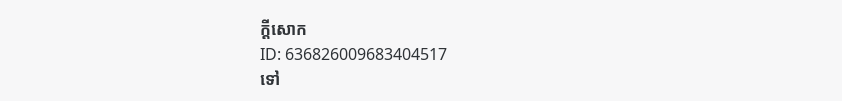ក្តីសោក
ID: 636826009683404517
ទៅ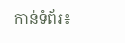កាន់ទំព័រ៖